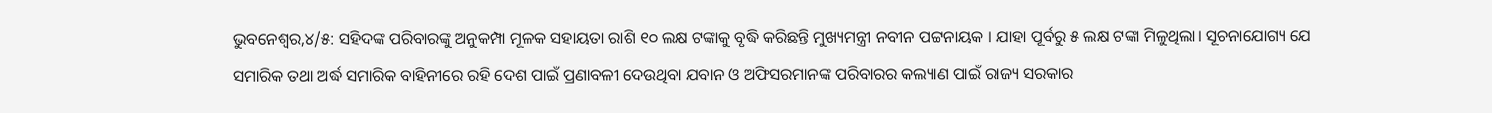ଭୁବନେଶ୍ୱର,୪/୫: ସହିଦଙ୍କ ପରିବାରଙ୍କୁ ଅନୁକମ୍ପା ମୂଳକ ସହାୟତା ରାଶି ୧୦ ଲକ୍ଷ ଟଙ୍କାକୁ ବୃଦ୍ଧି କରିଛନ୍ତି ମୁଖ୍ୟମନ୍ତ୍ରୀ ନବୀନ ପଟ୍ଟନାୟକ । ଯାହା ପୂର୍ବରୁ ୫ ଲକ୍ଷ ଟଙ୍କା ମିଳୁଥିଲା। ସୂଚନାଯୋଗ୍ୟ ଯେ ସମାରିକ ତଥା ଅର୍ଦ୍ଧ ସମାରିକ ବାହିନୀରେ ରହି ଦେଶ ପାଇଁ ପ୍ରଣାବଳୀ ଦେଉଥିବା ଯବାନ ଓ ଅଫିସରମାନଙ୍କ ପରିବାରର କଲ୍ୟାଣ ପାଇଁ ରାଜ୍ୟ ସରକାର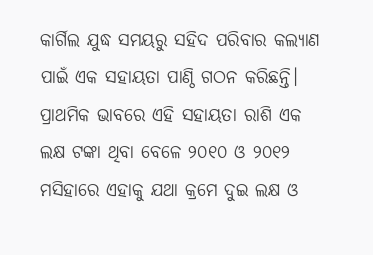କାର୍ଗିଲ ଯୁଦ୍ଧ ସମୟରୁ ସହିଦ ପରିବାର କଲ୍ୟାଣ ପାଇଁ ଏକ ସହାୟତା ପାଣ୍ଠି ଗଠନ କରିଛନ୍ତି। ପ୍ରାଥମିକ ଭାବରେ ଏହି ସହାୟତା ରାଶି ଏକ ଲକ୍ଷ ଟଙ୍କା ଥିବା ବେଳେ ୨୦୧୦ ଓ ୨୦୧୨ ମସିହାରେ ଏହାକୁ ଯଥା କ୍ରମେ ଦୁଇ ଲକ୍ଷ ଓ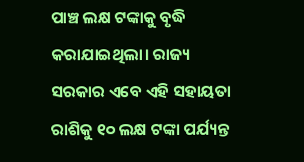ପାଞ୍ଚ ଲକ୍ଷ ଟଙ୍କାକୁ ବୃଦ୍ଧି କରାଯାଇଥିଲା। ରାଜ୍ୟ ସରକାର ଏବେ ଏହି ସହାୟତା ରାଶିକୁ ୧୦ ଲକ୍ଷ ଟଙ୍କା ପର୍ଯ୍ୟନ୍ତ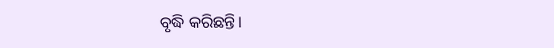ବୃଦ୍ଧି କରିଛନ୍ତି।